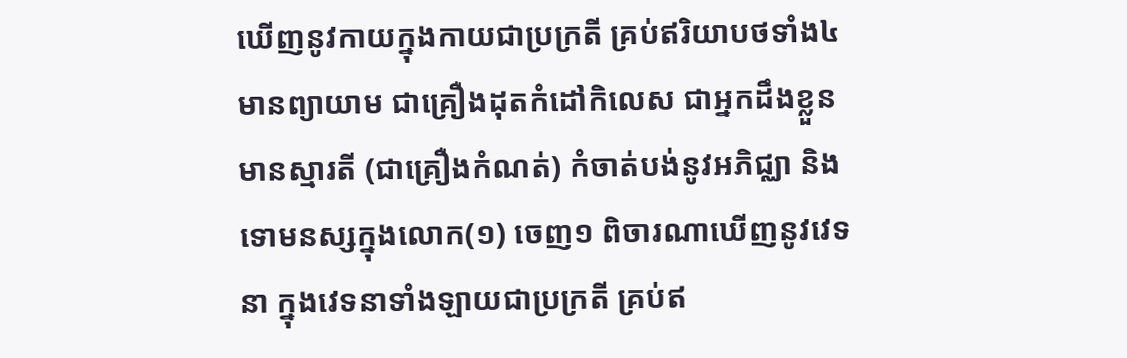ឃើញនូវកាយក្នុងកាយជាប្រក្រតី គ្រប់ឥរិយាបថទាំង៤ មានព្យាយាម ជាគ្រឿងដុតកំដៅកិលេស ជាអ្នកដឹងខ្លួន មានស្មារតី (ជាគ្រឿងកំណត់) កំចាត់បង់នូវអភិជ្ឈា និងទោមនស្សក្នុងលោក(១) ចេញ១ ពិចារណាឃើញនូវវេទនា ក្នុងវេទនាទាំងឡាយជាប្រក្រតី គ្រប់ឥ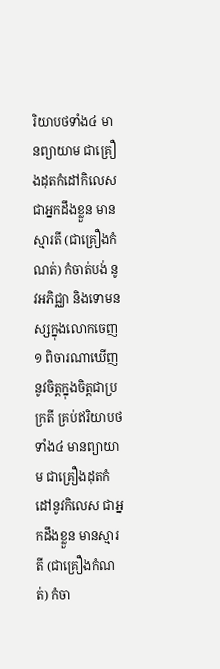រិយាបថទាំង៤ មានព្យាយាម ជាគ្រឿងដុតកំដៅកិលេស ជាអ្នកដឹងខ្លួន មានស្មារតី (ជាគ្រឿងកំណត់) កំចាត់បង់ នូវអភិជ្ឈា និងទោមនស្សក្នុងលោកចេញ១ ពិចារណាឃើញ នូវចិត្តក្នុងចិត្តជាប្រក្រតី គ្រប់ឥរិយាបថទាំង៤ មានព្យាយាម ជាគ្រឿងដុតកំដៅនូវកិលេស ជាអ្នកដឹងខ្លួន មានស្មារតី (ជាគ្រឿងកំណត់) កំចា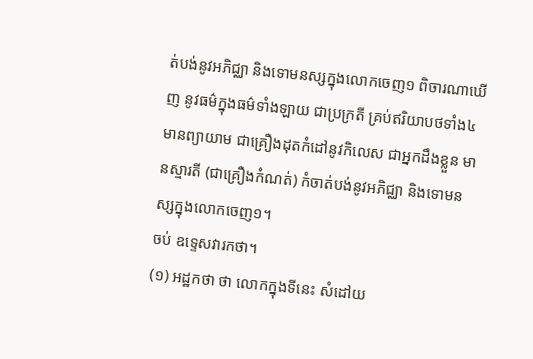ត់បង់នូវអភិជ្ឈា និងទោមនស្សក្នុងលោកចេញ១ ពិចារណាឃើញ នូវធម៌ក្នុងធម៌ទាំងឡាយ ជាប្រក្រតី គ្រប់ឥរិយាបថទាំង៤ មានព្យាយាម ជាគ្រឿងដុតកំដៅនូវកិលេស ជាអ្នកដឹងខ្លួន មានស្មារតី (ជាគ្រឿងកំណត់) កំចាត់បង់នូវអភិជ្ឈា និងទោមនស្សក្នុងលោកចេញ១។
ចប់ ឧទ្ទេសវារកថា។
(១) អដ្ឋកថា ថា លោកក្នុងទីនេះ សំដៅយ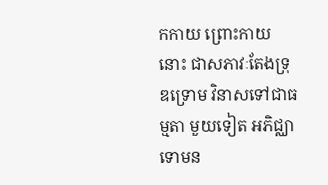កកាយ ព្រោះកាយនោះ ជាសភាវៈតែងទ្រុឌទ្រោម វិនាសទៅជាធម្មតា មួយទៀត អភិជ្ឈាទោមន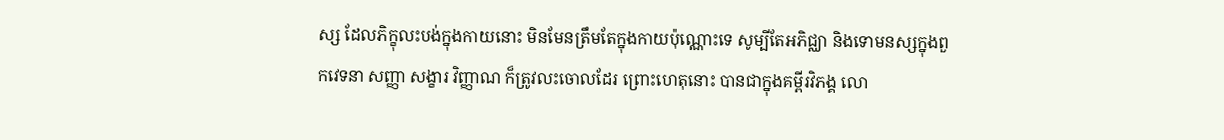ស្ស ដែលភិក្ខុលះបង់ក្នុងកាយនោះ មិនមែនត្រឹមតែក្នុងកាយប៉ុណ្ណោះទេ សូម្បីតែអភិជ្ឈា និងទោមនស្សក្នុងពួកវេទនា សញ្ញា សង្ខារ វិញ្ញាណ ក៏ត្រូវលះចោលដែរ ព្រោះហេតុនោះ បានជាក្នុងគម្ពីរវិភង្គ លោ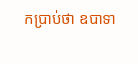កប្រាប់ថា ឧបាទា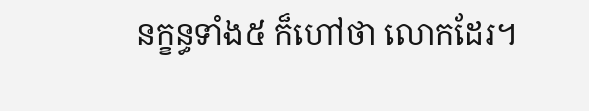នក្ខន្ធទាំង៥ ក៏ហៅថា លោកដែរ។